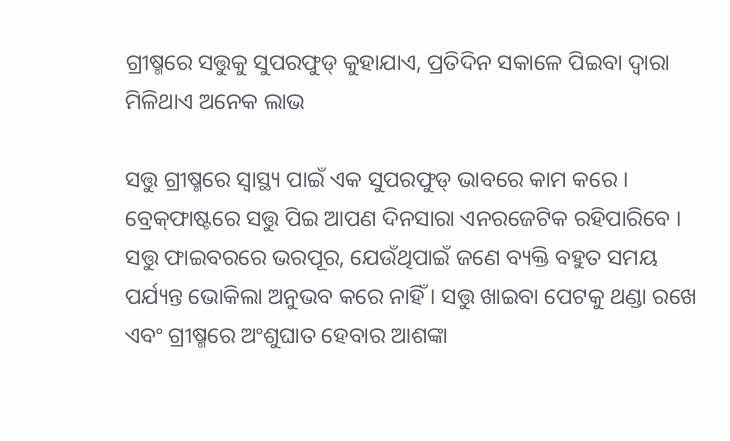ଗ୍ରୀଷ୍ମରେ ସତ୍ତୁକୁ ସୁପରଫୁଡ୍ କୁହାଯାଏ, ପ୍ରତିଦିନ ସକାଳେ ପିଇବା ଦ୍ୱାରା ମିଳିଥାଏ ଅନେକ ଲାଭ

ସତ୍ତୁ ଗ୍ରୀଷ୍ମରେ ସ୍ୱାସ୍ଥ୍ୟ ପାଇଁ ଏକ ସୁପରଫୁଡ୍ ଭାବରେ କାମ କରେ । ବ୍ରେକ୍‌ଫାଷ୍ଟରେ ସତ୍ତୁ ପିଇ ଆପଣ ଦିନସାରା ଏନରଜେଟିକ ରହିପାରିବେ । ସତ୍ତୁ ଫାଇବରରେ ଭରପୂର, ଯେଉଁଥିପାଇଁ ଜଣେ ବ୍ୟକ୍ତି ବହୁତ ସମୟ ପର୍ଯ୍ୟନ୍ତ ଭୋକିଲା ଅନୁଭବ କରେ ନାହିଁ । ସତ୍ତୁ ଖାଇବା ପେଟକୁ ଥଣ୍ଡା ରଖେ ଏବଂ ଗ୍ରୀଷ୍ମରେ ଅଂଶୁଘାତ ହେବାର ଆଶଙ୍କା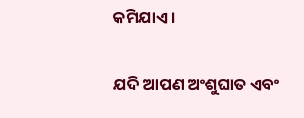କମିଯାଏ ।

ଯଦି ଆପଣ ଅଂଶୁଘାତ ଏବଂ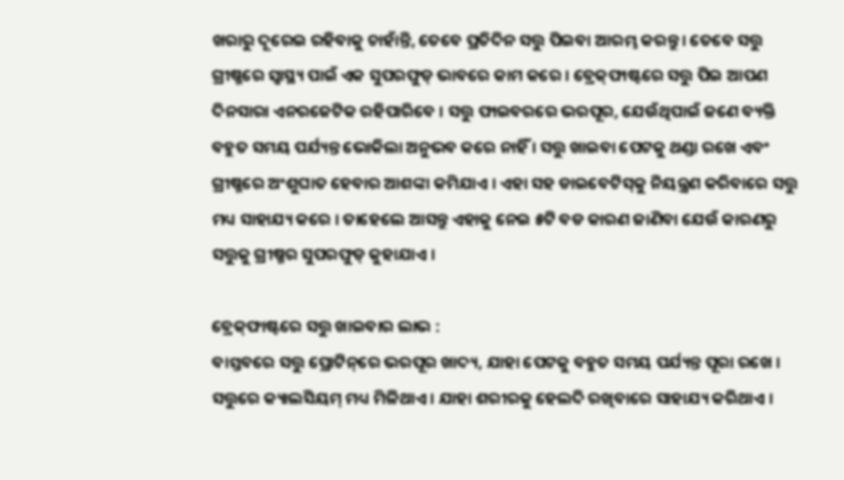ଖରାରୁ ଦୂରେଇ ରହିବାକୁ ଚାହାଁନ୍ତି, ତେବେ ପ୍ରତିଦିନ ସତ୍ତୁ ପିଇବା ଆରମ୍ଭ କରନ୍ତୁ । ତେବେ ସତ୍ତୁ ଗ୍ରୀଷ୍ମରେ ସ୍ୱାସ୍ଥ୍ୟ ପାଇଁ ଏକ ସୁପରଫୁଡ୍ ଭାବରେ କାମ କରେ । ବ୍ରେକ୍‌ଫାଷ୍ଟରେ ସତ୍ତୁ ପିଇ ଆପଣ ଦିନସାରା ଏନରଜେଟିକ ରହିପାରିବେ । ସତ୍ତୁ ଫାଇବରରେ ଭରପୂର, ଯେଉଁଥିପାଇଁ ଜଣେ ବ୍ୟକ୍ତି ବହୁତ ସମୟ ପର୍ଯ୍ୟନ୍ତ ଭୋକିଲା ଅନୁଭବ କରେ ନାହିଁ । ସତ୍ତୁ ଖାଇବା ପେଟକୁ ଥଣ୍ଡା ରଖେ ଏବଂ ଗ୍ରୀଷ୍ମରେ ଅଂଶୁଘାତ ହେବାର ଆଶଙ୍କା କମିଯାଏ । ଏହା ସହ ଡାଇବେଟିସ୍‌କୁ ନିୟନ୍ତ୍ରଣ କରିବାରେ ସତ୍ତୁ ମଧ୍ୟ ସାହାଯ୍ୟ କରେ । ତାହେଲେ ଆସନ୍ତୁ ଏହାକୁ ନେଇ ୫ଟି ବଡ କାରଣ ଜାଣିବା ଯେଉଁ କାରଣରୁ ସତ୍ତୁକୁ ଗ୍ରୀଷ୍ମର ସୁପରଫୁଡ୍ କୁହାଯାଏ ।

ବ୍ରେକ୍‌ଫାଷ୍ଟରେ ସତ୍ତୁ ଖାଇବାର ଲାଭ :
ବାସ୍ତବରେ ସତ୍ତୁ ପ୍ରୋଟିନ୍‌ରେ ଭରପୂର ଖାଦ୍ୟ, ଯାହା ପେଟକୁ ବହୁତ ସମୟ ପର୍ଯ୍ୟନ୍ତ ପୂରା ରଖେ । ସତ୍ତୁରେ କ୍ୟାଲସିୟମ୍ ମଧ୍ୟ ମିଳିଥାଏ । ଯାହା ଶରୀରକୁ ହେଲଦି ରଖିବାରେ ସାହାଯ୍ୟ କରିଥାଏ ।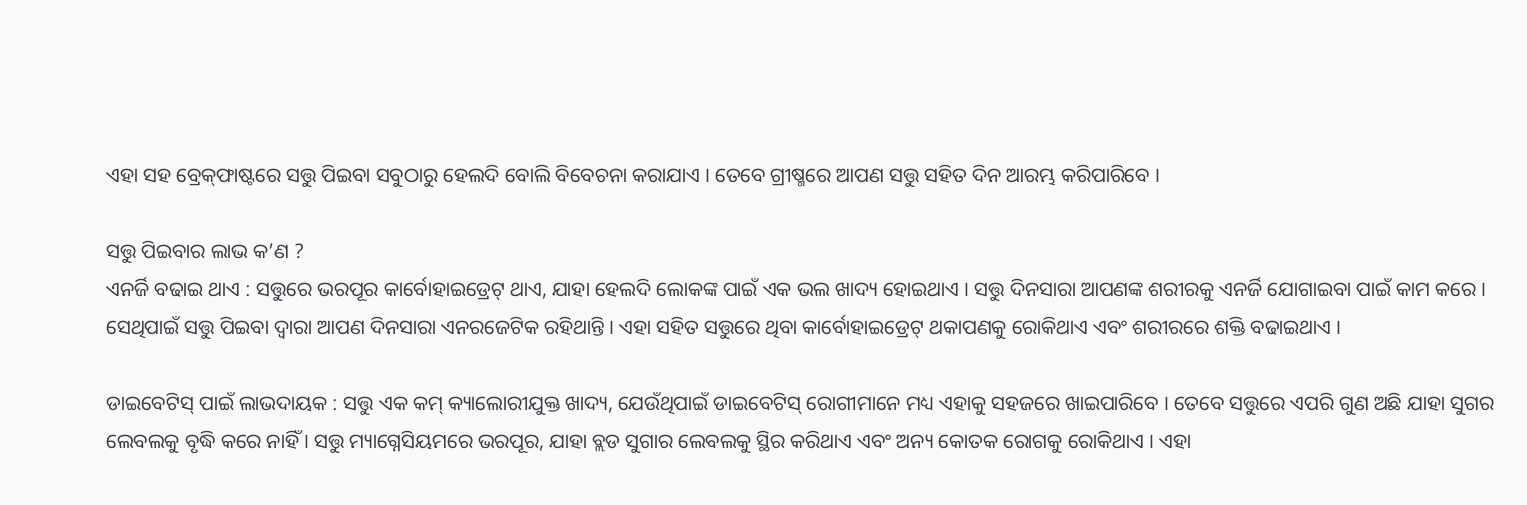ଏହା ସହ ବ୍ରେକ୍‌ଫାଷ୍ଟରେ ସତ୍ତୁ ପିଇବା ସବୁଠାରୁ ହେଲଦି ବୋଲି ବିବେଚନା କରାଯାଏ । ତେବେ ଗ୍ରୀଷ୍ମରେ ଆପଣ ସତ୍ତୁ ସହିତ ଦିନ ଆରମ୍ଭ କରିପାରିବେ ।

ସତ୍ତୁ ପିଇବାର ଲାଭ କ’ଣ ?
ଏନର୍ଜି ବଢାଇ ଥାଏ : ସତ୍ତୁରେ ଭରପୂର କାର୍ବୋହାଇଡ୍ରେଟ୍ ଥାଏ, ଯାହା ହେଲଦି ଲୋକଙ୍କ ପାଇଁ ଏକ ଭଲ ଖାଦ୍ୟ ହୋଇଥାଏ । ସତ୍ତୁ ଦିନସାରା ଆପଣଙ୍କ ଶରୀରକୁ ଏନର୍ଜି ଯୋଗାଇବା ପାଇଁ କାମ କରେ । ସେଥିପାଇଁ ସତ୍ତୁ ପିଇବା ଦ୍ୱାରା ଆପଣ ଦିନସାରା ଏନରଜେଟିକ ରହିଥାନ୍ତି । ଏହା ସହିତ ସତ୍ତୁରେ ଥିବା କାର୍ବୋହାଇଡ୍ରେଟ୍ ଥକାପଣକୁ ରୋକିଥାଏ ଏବଂ ଶରୀରରେ ଶକ୍ତି ବଢାଇଥାଏ ।

ଡାଇବେଟିସ୍‌ ପାଇଁ ଲାଭଦାୟକ : ସତ୍ତୁ ଏକ କମ୍ କ୍ୟାଲୋରୀଯୁକ୍ତ ଖାଦ୍ୟ, ଯେଉଁଥିପାଇଁ ଡାଇବେଟିସ୍‌ ରୋଗୀମାନେ ମଧ୍ୟ ଏହାକୁ ସହଜରେ ଖାଇପାରିବେ । ତେବେ ସତ୍ତୁରେ ଏପରି ଗୁଣ ଅଛି ଯାହା ସୁଗର ଲେବଲକୁ ବୃଦ୍ଧି କରେ ନାହିଁ । ସତ୍ତୁ ମ୍ୟାଗ୍ନେସିୟମରେ ଭରପୂର, ଯାହା ବ୍ଲଡ ସୁଗାର ଲେବଲକୁ ସ୍ଥିର କରିଥାଏ ଏବଂ ଅନ୍ୟ କୋତକ ରୋଗକୁ ରୋକିଥାଏ । ଏହା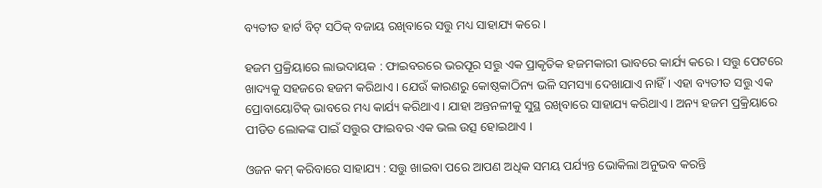ବ୍ୟତୀତ ହାର୍ଟ ବିଟ୍‌ ସଠିକ୍ ବଜାୟ ରଖିବାରେ ସତ୍ତୁ ମଧ୍ୟ ସାହାଯ୍ୟ କରେ ।

ହଜମ ପ୍ରକ୍ରିୟାରେ ଲାଭଦାୟକ : ଫାଇବରରେ ଭରପୂର ସତ୍ତୁ ଏକ ପ୍ରାକୃତିକ ହଜମକାରୀ ଭାବରେ କାର୍ଯ୍ୟ କରେ । ସତ୍ତୁ ପେଟରେ ଖାଦ୍ୟକୁ ସହଜରେ ହଜମ କରିଥାଏ । ଯେଉଁ କାରଣରୁ କୋଷ୍ଠକାଠିନ୍ୟ ଭଳି ସମସ୍ୟା ଦେଖାଯାଏ ନାହିଁ । ଏହା ବ୍ୟତୀତ ସତ୍ତୁ ଏକ ପ୍ରୋବାୟୋଟିକ୍ ଭାବରେ ମଧ୍ୟ କାର୍ଯ୍ୟ କରିଥାଏ । ଯାହା ଅନ୍ତନଳୀକୁ ସୁସ୍ଥ ରଖିବାରେ ସାହାଯ୍ୟ କରିଥାଏ । ଅନ୍ୟ ହଜମ ପ୍ରକ୍ରିୟାରେ ପୀଡିତ ଲୋକଙ୍କ ପାଇଁ ସତ୍ତୁର ଫାଇବର ଏକ ଭଲ ଉତ୍ସ ହୋଇଥାଏ ।

ଓଜନ କମ୍‌ କରିବାରେ ସାହାଯ୍ୟ : ସତ୍ତୁ ଖାଇବା ପରେ ଆପଣ ଅଧିକ ସମୟ ପର୍ଯ୍ୟନ୍ତ ଭୋକିଲା ଅନୁଭବ କରନ୍ତି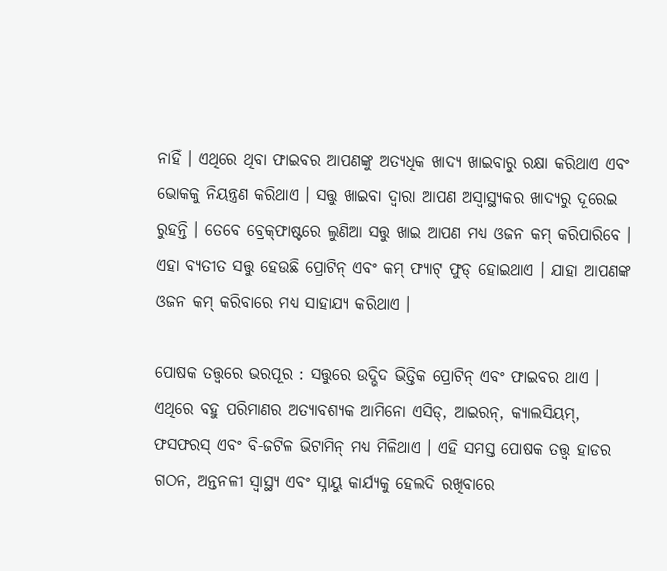ନାହିଁ । ଏଥିରେ ଥିବା ଫାଇବର ଆପଣଙ୍କୁ ଅତ୍ୟଧିକ ଖାଦ୍ୟ ଖାଇବାରୁ ରକ୍ଷା କରିଥାଏ ଏବଂ ଭୋକକୁ ନିୟନ୍ତ୍ରଣ କରିଥାଏ । ସତ୍ତୁ ଖାଇବା ଦ୍ୱାରା ଆପଣ ଅସ୍ୱାସ୍ଥ୍ୟକର ଖାଦ୍ୟରୁ ଦୂରେଇ ରୁହନ୍ତି । ତେବେ ବ୍ରେକ୍‌ଫାଷ୍ଟରେ ଲୁଣିଆ ସତ୍ତୁ ଖାଇ ଆପଣ ମଧ୍ୟ ଓଜନ କମ୍‌ କରିପାରିବେ । ଏହା ବ୍ୟତୀତ ସତ୍ତୁ ହେଉଛି ପ୍ରୋଟିନ୍ ଏବଂ କମ୍ ଫ୍ୟାଟ୍‌ ଫୁଡ୍‌ ହୋଇଥାଏ । ଯାହା ଆପଣଙ୍କ ଓଜନ କମ୍‌ କରିବାରେ ମଧ୍ୟ ସାହାଯ୍ୟ କରିଥାଏ ।

ପୋଷକ ତତ୍ତ୍ୱରେ ଭରପୂର : ସତ୍ତୁରେ ଉଦ୍ଭିଦ ଭିତ୍ତିକ ପ୍ରୋଟିନ୍ ଏବଂ ଫାଇବର ଥାଏ । ଏଥିରେ ବହୁ ପରିମାଣର ଅତ୍ୟାବଶ୍ୟକ ଆମିନୋ ଏସିଡ୍, ଆଇରନ୍, କ୍ୟାଲସିୟମ୍, ଫସଫରସ୍ ଏବଂ ବି-ଜଟିଳ ଭିଟାମିନ୍ ମଧ୍ୟ ମିଳିଥାଏ । ଏହି ସମସ୍ତ ପୋଷକ ତତ୍ତ୍ୱ ହାଡର ଗଠନ, ଅନ୍ତନଳୀ ସ୍ୱାସ୍ଥ୍ୟ ଏବଂ ସ୍ନାୟୁ କାର୍ଯ୍ୟକୁ ହେଲଦି ରଖିବାରେ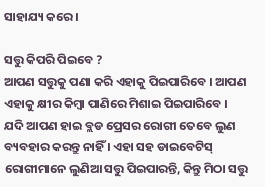ସାହାଯ୍ୟ କରେ ।

ସତ୍ତୁ କିପରି ପିଇବେ ?
ଆପଣ ସତ୍ତୁକୁ ପଣା କରି ଏହାକୁ ପିଇପାରିବେ । ଆପଣ ଏହାକୁ କ୍ଷୀର କିମ୍ବା ପାଣିରେ ମିଶାଇ ପିଇପାରିବେ । ଯଦି ଆପଣ ହାଇ ବ୍ଲଡ ପ୍ରେସର ରୋଗୀ ତେବେ ଲୁଣ ବ୍ୟବହାର କରନ୍ତୁ ନାହିଁ । ଏହା ସହ ଡାଇବେଟିସ୍‌ ରୋଗୀମାନେ ଲୁଣିଆ ସତ୍ତୁ ପିଇପାରନ୍ତି, କିନ୍ତୁ ମିଠା ସତ୍ତୁ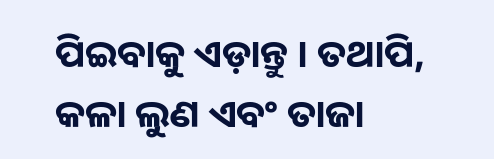ପିଇବାକୁ ଏଡ଼ାନ୍ତୁ । ତଥାପି, କଳା ଲୁଣ ଏବଂ ତାଜା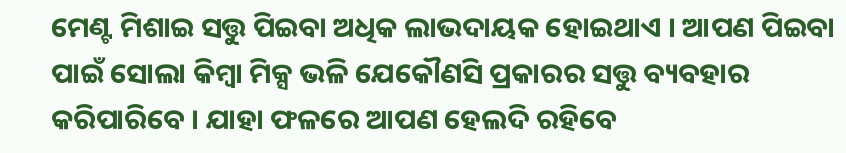ମେଣ୍ଟ ମିଶାଇ ସତ୍ତୁ ପିଇବା ଅଧିକ ଲାଭଦାୟକ ହୋଇଥାଏ । ଆପଣ ପିଇବା ପାଇଁ ସୋଲା କିମ୍ବା ମିକ୍ସ ଭଳି ଯେକୌଣସି ପ୍ରକାରର ସତ୍ତୁ ବ୍ୟବହାର କରିପାରିବେ । ଯାହା ଫଳରେ ଆପଣ ହେଲଦି ରହିବେ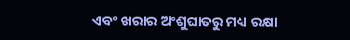ଏବଂ ଖରାର ଅଂଶୁଘାତରୁ ମଧ୍ୟ ରକ୍ଷା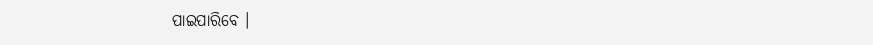ପାଇପାରିବେ ।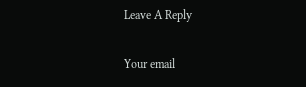Leave A Reply

Your email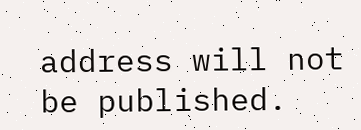address will not be published.